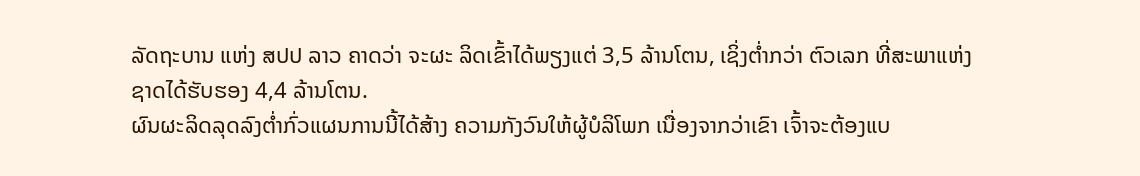ລັດຖະບານ ແຫ່ງ ສປປ ລາວ ຄາດວ່າ ຈະຜະ ລິດເຂົ້າໄດ້ພຽງແຕ່ 3,5 ລ້ານໂຕນ, ເຊິ່ງຕໍ່າກວ່າ ຕົວເລກ ທີ່ສະພາແຫ່ງຊາດໄດ້ຮັບຮອງ 4,4 ລ້ານໂຕນ.
ຜົນຜະລິດລຸດລົງຕໍ່າກົ່ວແຜນການນີ້ໄດ້ສ້າງ ຄວາມກັງວົນໃຫ້ຜູ້ບໍລິໂພກ ເນື່ອງຈາກວ່າເຂົາ ເຈົ້າຈະຕ້ອງແບ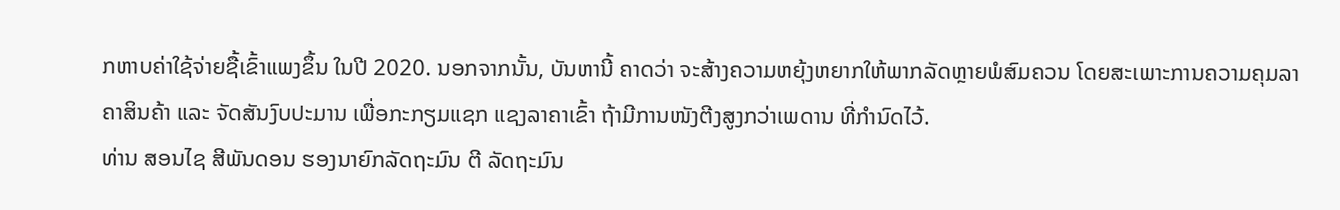ກຫາບຄ່າໃຊ້ຈ່າຍຊື້ເຂົ້າແພງຂຶ້ນ ໃນປີ 2020. ນອກຈາກນັ້ນ, ບັນຫານີ້ ຄາດວ່າ ຈະສ້າງຄວາມຫຍຸ້ງຫຍາກໃຫ້ພາກລັດຫຼາຍພໍສົມຄວນ ໂດຍສະເພາະການຄວາມຄຸມລາຄາສິນຄ້າ ແລະ ຈັດສັນງົບປະມານ ເພື່ອກະກຽມແຊກ ແຊງລາຄາເຂົ້າ ຖ້າມີການໜັງຕີງສູງກວ່າເພດານ ທີ່ກຳນົດໄວ້.
ທ່ານ ສອນໄຊ ສີພັນດອນ ຮອງນາຍົກລັດຖະມົນ ຕີ ລັດຖະມົນ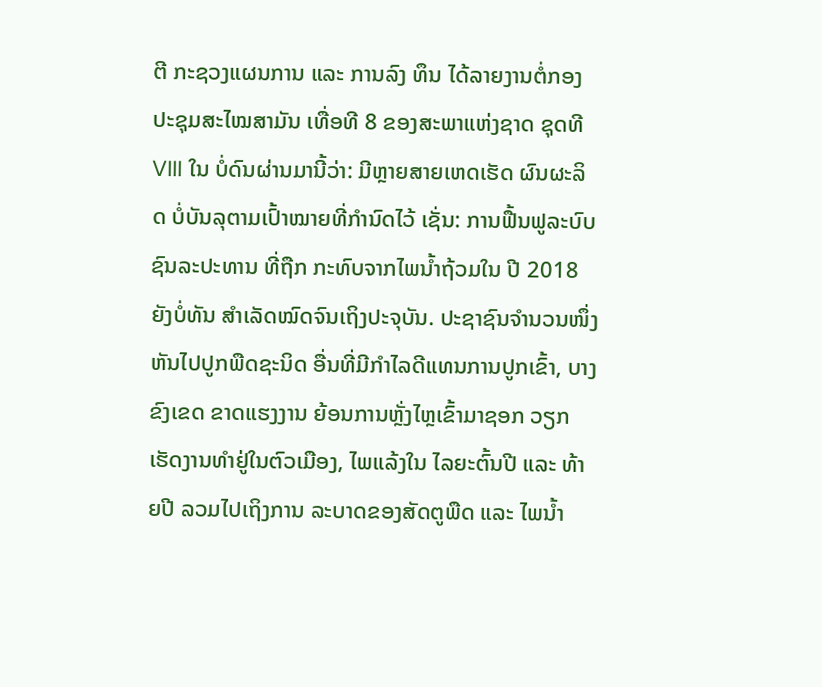ຕີ ກະຊວງແຜນການ ແລະ ການລົງ ທຶນ ໄດ້ລາຍງານຕໍ່ກອງປະຊຸມສະໄໝສາມັນ ເທື່ອທີ 8 ຂອງສະພາແຫ່ງຊາດ ຊຸດທີ VIII ໃນ ບໍ່ດົນຜ່ານມານີ້ວ່າ: ມີຫຼາຍສາຍເຫດເຮັດ ຜົນຜະລິດ ບໍ່ບັນລຸຕາມເປົ້າໝາຍທີ່ກຳນົດໄວ້ ເຊັ່ນ: ການຟື້ນຟູລະບົບຊົນລະປະທານ ທີ່ຖືກ ກະທົບຈາກໄພນໍ້າຖ້ວມໃນ ປີ 2018 ຍັງບໍ່ທັນ ສໍາເລັດໝົດຈົນເຖິງປະຈຸບັນ. ປະຊາຊົນຈໍານວນໜຶ່ງ ຫັນໄປປູກພືດຊະນິດ ອື່ນທີ່ມີກຳໄລດີແທນການປູກເຂົ້າ, ບາງຂົງເຂດ ຂາດແຮງງານ ຍ້ອນການຫຼັ່ງໄຫຼເຂົ້າມາຊອກ ວຽກເຮັດງານທຳຢູ່ໃນຕົວເມືອງ, ໄພແລ້ງໃນ ໄລຍະຕົ້ນປີ ແລະ ທ້າຍປີ ລວມໄປເຖິງການ ລະບາດຂອງສັດຕູພືດ ແລະ ໄພນໍ້າ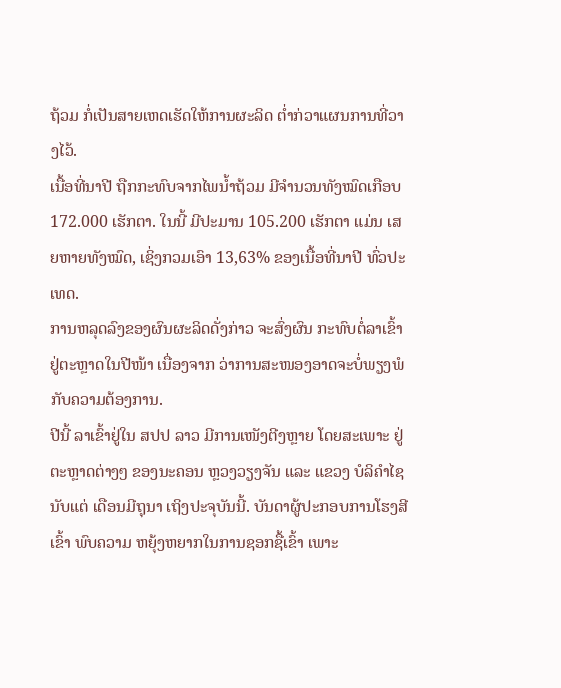ຖ້ວມ ກໍ່ເປັນສາຍເຫດເຮັດໃຫ້ການຜະລິດ ຕໍ່າກ່ວາແຜນການທີ່ວາງໄວ້.
ເນື້ອທີ່ນາປີ ຖືກກະທົບຈາກໄພນໍ້າຖ້ວມ ມີຈຳນວນທັງໝົດເກືອບ 172.000 ເຮັກຕາ. ໃນນີ້ ມີປະມານ 105.200 ເຮັກຕາ ແມ່ນ ເສຍຫາຍທັງໝົດ, ເຊິ່ງກວມເອົາ 13,63% ຂອງເນື້ອທີ່ນາປີ ທົ່ວປະເທດ.
ການຫລຸດລົງຂອງຜົນຜະລິດດັ່ງກ່າວ ຈະສົ່ງຜົນ ກະທົບຕໍ່ລາເຂົ້າຢູ່ຕະຫຼາດໃນປີໜ້າ ເນື່ອງຈາກ ວ່າການສະໜອງອາດຈະບໍ່ພຽງພໍກັບຄວາມຕ້ອງການ.
ປີນີ້ ລາເຂົ້າຢູ່ໃນ ສປປ ລາວ ມີການເໜັງຕີງຫຼາຍ ໂດຍສະເພາະ ຢູ່ຕະຫຼາດຕ່າງໆ ຂອງນະຄອນ ຫຼວງວຽງຈັນ ແລະ ແຂວງ ບໍລິຄຳໄຊ ນັບແຕ່ ເດືອນມີຖຸນາ ເຖິງປະຈຸບັນນີ້. ບັນດາຜູ້ປະກອບການໂຮງສີເຂົ້າ ພົບຄວາມ ຫຍຸ້ງຫຍາກໃນການຊອກຊື້ເຂົ້າ ເພາະ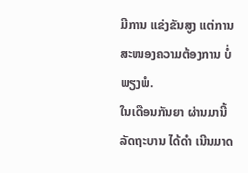ມີການ ແຂ່ງຂັນສູງ ແຕ່ການສະໜອງຄວາມຕ້ອງການ ບໍ່ພຽງພໍ.
ໃນເດືອນກັນຍາ ຜ່ານມານີ້ ລັດຖະບານ ໄດ້ດໍາ ເນີນມາດ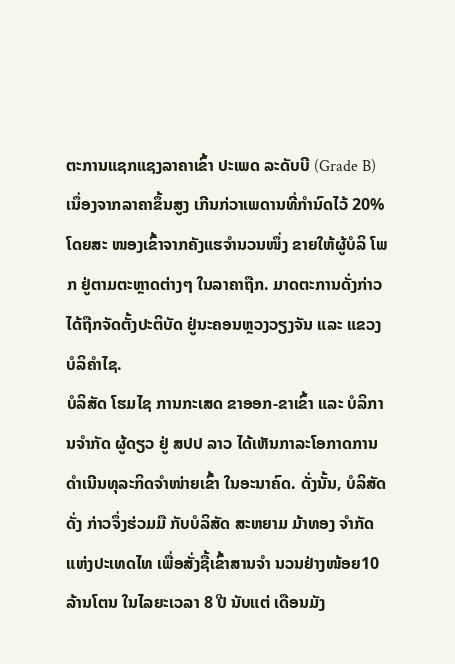ຕະການແຊກແຊງລາຄາເຂົ້າ ປະເພດ ລະດັບບີ (Grade B) ເນຶ່ອງຈາກລາຄາຂຶ້ນສູງ ເກີນກ່ວາເພດານທີ່ກໍານົດໄວ້ 20% ໂດຍສະ ໜອງເຂົ້າຈາກຄັງແຮຈຳນວນໜຶ່ງ ຂາຍໃຫ້ຜູ້ບໍລິ ໂພກ ຢູ່ຕາມຕະຫຼາດຕ່າງໆ ໃນລາຄາຖືກ. ມາດຕະການດັ່ງກ່າວ ໄດ້ຖືກຈັດຕັ້ງປະຕິບັດ ຢູ່ນະຄອນຫຼວງວຽງຈັນ ແລະ ແຂວງ ບໍລິຄໍາໄຊ.
ບໍລິສັດ ໂຮມໄຊ ການກະເສດ ຂາອອກ-ຂາເຂົ້າ ແລະ ບໍລິການຈຳກັດ ຜູ້ດຽວ ຢູ່ ສປປ ລາວ ໄດ້ເຫັນກາລະໂອກາດການດໍາເນີນທຸລະກິດຈຳໜ່າຍເຂົ້າ ໃນອະນາຄົດ. ດັ່ງນັ້ນ, ບໍລິສັດດັ່ງ ກ່າວຈຶ່ງຮ່ວມມື ກັບບໍລິສັດ ສະຫຍາມ ມ້າທອງ ຈຳກັດ ແຫ່ງປະເທດໄທ ເພື່ອສັ່ງຊື້ເຂົ້າສານຈຳ ນວນຢ່າງໜ້ອຍ10 ລ້ານໂຕນ ໃນໄລຍະເວລາ 8 ປີ ນັບແຕ່ ເດືອນມັງ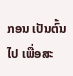ກອນ ເປັນຕົ້ນໄປ ເພື່ອສະ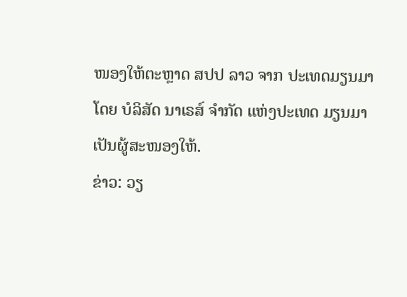ໜອງໃຫ້ຕະຫຼາດ ສປປ ລາວ ຈາກ ປະເທດມຽນມາ ໂດຍ ບໍລິສັດ ນາເຣສ໌ ຈຳກັດ ແຫ່ງປະເທດ ມຽນມາ ເປັນຜູ້ສະໜອງໃຫ້.
ຂ່າວ: ວຽ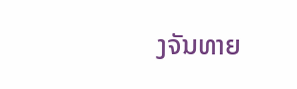ງຈັນທາຍ